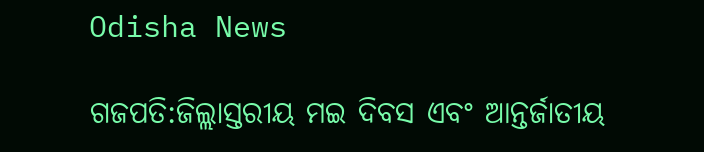Odisha News

ଗଜପତି:ଜିଲ୍ଲାସ୍ତରୀୟ ମଇ ଦିବସ ଏବଂ ଆନ୍ତର୍ଜାତୀୟ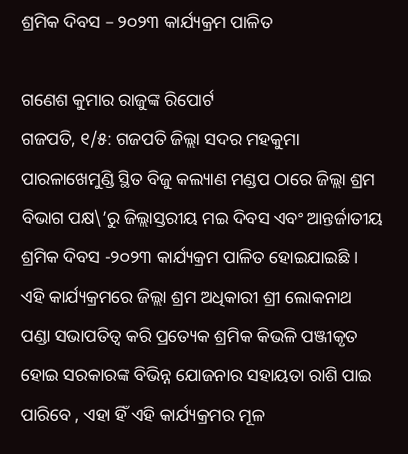ଶ୍ରମିକ ଦିବସ – ୨୦୨୩ କାର୍ଯ୍ୟକ୍ରମ ପାଳିତ

ଗଣେଶ କୁମାର ରାଜୁଙ୍କ ରିପୋର୍ଟ
ଗଜପତି, ୧/୫: ଗଜପତି ଜିଲ୍ଲା ସଦର ମହକୁମା ପାରଳାଖେମୁଣ୍ଡି ସ୍ଥିତ ବିଜୁ କଲ୍ୟାଣ ମଣ୍ଡପ ଠାରେ ଜିଲ୍ଲା ଶ୍ରମ ବିଭାଗ ପକ୍ଷ\’ରୁ ଜିଲ୍ଲାସ୍ତରୀୟ ମଇ ଦିବସ ଏବଂ ଆନ୍ତର୍ଜାତୀୟ ଶ୍ରମିକ ଦିବସ -୨୦୨୩ କାର୍ଯ୍ୟକ୍ରମ ପାଳିତ ହୋଇଯାଇଛି ।
ଏହି କାର୍ଯ୍ୟକ୍ରମରେ ଜିଲ୍ଲା ଶ୍ରମ ଅଧିକାରୀ ଶ୍ରୀ ଲୋକନାଥ ପଣ୍ଡା ସଭାପତିତ୍ବ କରି ପ୍ରତ୍ୟେକ ଶ୍ରମିକ କିଭଳି ପଞ୍ଜୀକୃତ ହୋଇ ସରକାରଙ୍କ ବିଭିନ୍ନ ଯୋଜନାର ସହାୟତା ରାଶି ପାଇ ପାରିବେ , ଏହା ହିଁ ଏହି କାର୍ଯ୍ୟକ୍ରମର ମୂଳ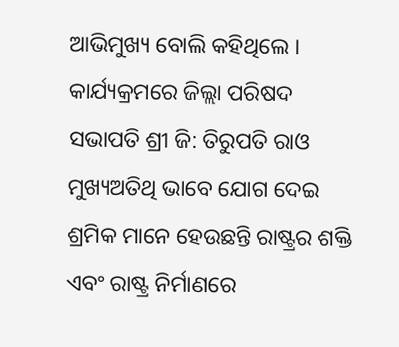ଆଭିମୁଖ୍ୟ ବୋଲି କହିଥିଲେ ।
କାର୍ଯ୍ୟକ୍ରମରେ ଜିଲ୍ଲା ପରିଷଦ ସଭାପତି ଶ୍ରୀ ଜି: ତିରୁପତି ରାଓ ମୁଖ୍ୟଅତିଥି ଭାବେ ଯୋଗ ଦେଇ ଶ୍ରମିକ ମାନେ ହେଉଛନ୍ତି ରାଷ୍ଟ୍ରର ଶକ୍ତି ଏବଂ ରାଷ୍ଟ୍ର ନିର୍ମାଣରେ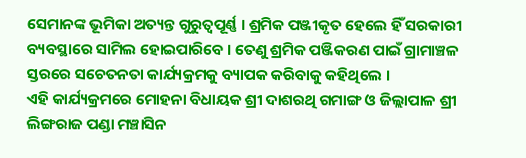ସେମାନଙ୍କ ଭୂମିକା ଅତ୍ୟନ୍ତ ଗୁରୁତ୍ୱପୂର୍ଣ୍ଣ । ଶ୍ରମିକ ପଞ୍ଜୀକୃତ ହେଲେ ହିଁ ସରକାରୀ ବ୍ୟବସ୍ଥାରେ ସାମିଲ ହୋଇପାରିବେ । ତେଣୁ ଶ୍ରମିକ ପଞ୍ଜିକରଣ ପାଇଁ ଗ୍ରାମାଞ୍ଚଳ ସ୍ତରରେ ସଚେତନତା କାର୍ଯ୍ୟକ୍ରମକୁ ବ୍ୟାପକ କରିବାକୁ କହିଥିଲେ ।
ଏହି କାର୍ଯ୍ୟକ୍ରମରେ ମୋହନା ବିଧାୟକ ଶ୍ରୀ ଦାଶରଥି ଗମାଙ୍ଗ ଓ ଜିଲ୍ଲାପାଳ ଶ୍ରୀ ଲିଙ୍ଗରାଜ ପଣ୍ଡା ମଞ୍ଚାସିନ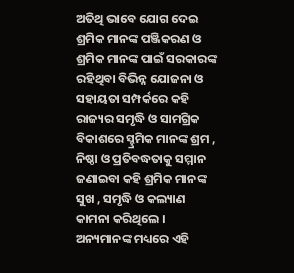ଅତିଥି ଭାବେ ଯୋଗ ଦେଇ ଶ୍ରମିକ ମାନଙ୍କ ପଞ୍ଜିକରଣ ଓ ଶ୍ରମିକ ମାନଙ୍କ ପାଇଁ ସରକାରଙ୍କ ରହିଥିବା ବିଭିନ୍ନ ଯୋଜନା ଓ ସହାୟତା ସମ୍ପର୍କରେ କହି ରାଜ୍ୟର ସମୃଦ୍ଧି ଓ ସାମଗ୍ରିକ ବିକାଶରେ ସ୍ହ୍ରମିକ ମାନଙ୍କ ଶ୍ରମ , ନିଷ୍ଠା ଓ ପ୍ରତିବଦ୍ଧତାକୁ ସମ୍ମାନ ଜଣାଇବା କହି ଶ୍ରମିକ ମାନଙ୍କ ସୁଖ , ସମୃଦ୍ଧି ଓ କଲ୍ୟାଣ କାମନା କରିଥିଲେ ।
ଅନ୍ୟମାନଙ୍କ ମଧ୍ୟରେ ଏହି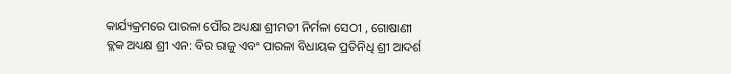କାର୍ଯ୍ୟକ୍ରମରେ ପାରଳା ପୌର ଅଧ୍ୟକ୍ଷା ଶ୍ରୀମତୀ ନିର୍ମଳା ସେଠୀ , ଗୋଷାଣୀ ବ୍ଲକ ଅଧ୍ୟକ୍ଷ ଶ୍ରୀ ଏନ: ବିର ରାଜୁ ଏବଂ ପାରଳା ବିଧାୟକ ପ୍ରତିନିଧି ଶ୍ରୀ ଆଦର୍ଶ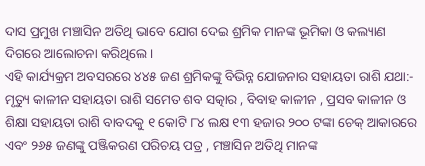ଦାସ ପ୍ରମୁଖ ମଞ୍ଚାସିନ ଅତିଥି ଭାବେ ଯୋଗ ଦେଇ ଶ୍ରମିକ ମାନଙ୍କ ଭୂମିକା ଓ କଲ୍ୟାଣ ଦିଗରେ ଆଲୋଚନା କରିଥିଲେ ।
ଏହି କାର୍ଯ୍ୟକ୍ରମ ଅବସରରେ ୪୪୫ ଜଣ ଶ୍ରମିକଙ୍କୁ ବିଭିନ୍ନ ଯୋଜନାର ସହାୟତା ରାଶି ଯଥା:- ମୃତ୍ୟୁ କାଳୀନ ସହାୟତା ରାଶି ସମେତ ଶବ ସତ୍କାର , ବିବାହ କାଳୀନ , ପ୍ରସବ କାଳୀନ ଓ ଶିକ୍ଷା ସହାୟତା ରାଶି ବାବଦକୁ ୧ କୋଟି ୮୪ ଲକ୍ଷ ୧୩ ହଜାର ୨୦୦ ଟଙ୍କା ଚେକ୍ ଆକାରରେ ଏବଂ ୨୬୫ ଜଣଙ୍କୁ ପଞ୍ଜିକରଣ ପରିଚୟ ପତ୍ର , ମଞ୍ଚାସିନ ଅତିଥି ମାନଙ୍କ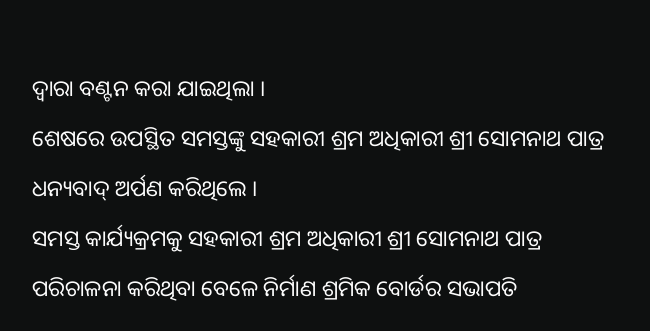ଦ୍ଵାରା ବଣ୍ଟନ କରା ଯାଇଥିଲା ।
ଶେଷରେ ଉପସ୍ଥିତ ସମସ୍ତଙ୍କୁ ସହକାରୀ ଶ୍ରମ ଅଧିକାରୀ ଶ୍ରୀ ସୋମନାଥ ପାତ୍ର ଧନ୍ୟବାଦ୍ ଅର୍ପଣ କରିଥିଲେ ।
ସମସ୍ତ କାର୍ଯ୍ୟକ୍ରମକୁ ସହକାରୀ ଶ୍ରମ ଅଧିକାରୀ ଶ୍ରୀ ସୋମନାଥ ପାତ୍ର ପରିଚାଳନା କରିଥିବା ବେଳେ ନିର୍ମାଣ ଶ୍ରମିକ ବୋର୍ଡର ସଭାପତି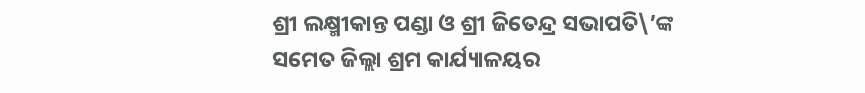ଶ୍ରୀ ଲକ୍ଷ୍ମୀକାନ୍ତ ପଣ୍ଡା ଓ ଶ୍ରୀ ଜିତେନ୍ଦ୍ର ସଭାପତି\’ଙ୍କ ସମେତ ଜିଲ୍ଲା ଶ୍ରମ କାର୍ଯ୍ୟାଳୟର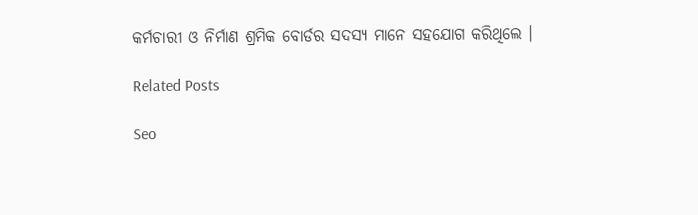କର୍ମଚାରୀ ଓ ନିର୍ମାଣ ଶ୍ରମିକ ବୋର୍ଡର ସଦସ୍ୟ ମାନେ ସହଯୋଗ କରିଥିଲେ ।

Related Posts

Seo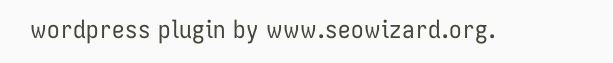wordpress plugin by www.seowizard.org.